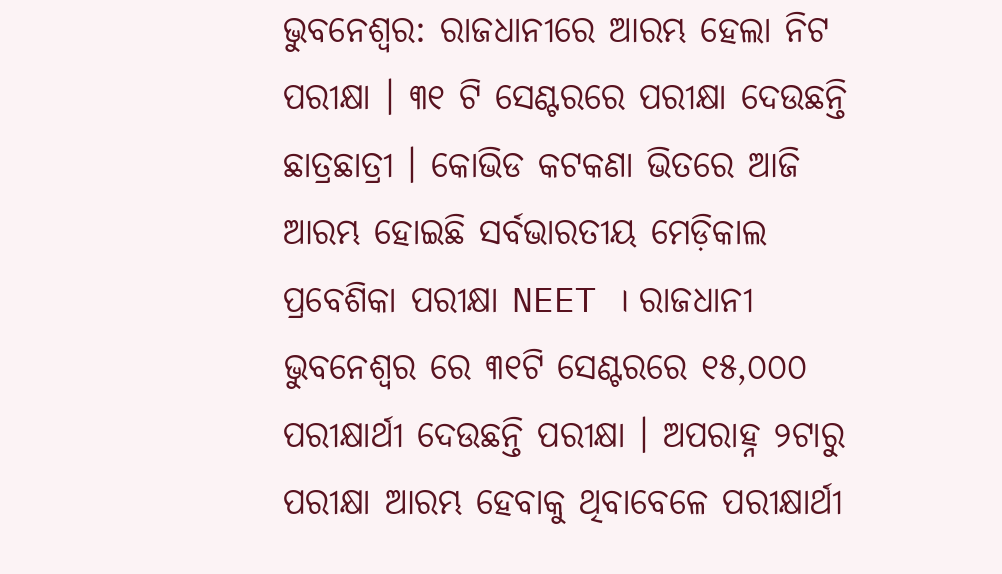ଭୁବନେଶ୍ୱର: ରାଜଧାନୀରେ ଆରମ୍ଭ ହେଲା ନିଟ ପରୀକ୍ଷା । ୩୧ ଟି ସେଣ୍ଟରରେ ପରୀକ୍ଷା ଦେଉଛନ୍ତି ଛାତ୍ରଛାତ୍ରୀ । କୋଭିଡ କଟକଣା ଭିତରେ ଆଜି ଆରମ୍ଭ ହୋଇଛି ସର୍ବଭାରତୀୟ ମେଡ଼ିକାଲ ପ୍ରବେଶିକା ପରୀକ୍ଷା NEET । ରାଜଧାନୀ ଭୁବନେଶ୍ବର ରେ ୩୧ଟି ସେଣ୍ଟରରେ ୧୫,୦୦୦ ପରୀକ୍ଷାର୍ଥୀ ଦେଉଛନ୍ତି ପରୀକ୍ଷା । ଅପରାହ୍ନ ୨ଟାରୁ ପରୀକ୍ଷା ଆରମ୍ଭ ହେବାକୁ ଥିବାବେଳେ ପରୀକ୍ଷାର୍ଥୀ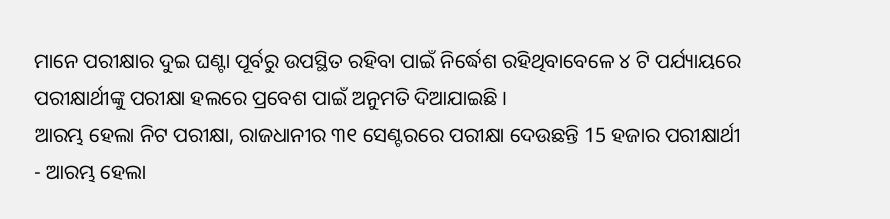ମାନେ ପରୀକ୍ଷାର ଦୁଇ ଘଣ୍ଟା ପୂର୍ବରୁ ଉପସ୍ଥିତ ରହିବା ପାଇଁ ନିର୍ଦ୍ଧେଶ ରହିଥିବାବେଳେ ୪ ଟି ପର୍ଯ୍ୟାୟରେ ପରୀକ୍ଷାର୍ଥୀଙ୍କୁ ପରୀକ୍ଷା ହଲରେ ପ୍ରବେଶ ପାଇଁ ଅନୁମତି ଦିଆଯାଇଛି ।
ଆରମ୍ଭ ହେଲା ନିଟ ପରୀକ୍ଷା, ରାଜଧାନୀର ୩୧ ସେଣ୍ଟରରେ ପରୀକ୍ଷା ଦେଉଛନ୍ତି 15 ହଜାର ପରୀକ୍ଷାର୍ଥୀ - ଆରମ୍ଭ ହେଲା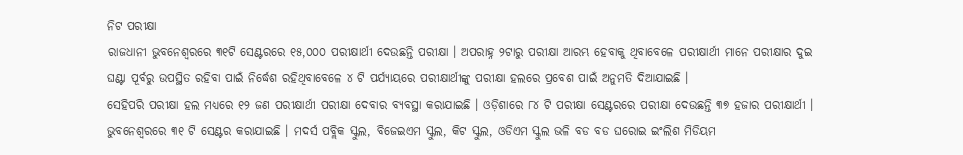ନିଟ ପରୀକ୍ଷା
ରାଜଧାନୀ ଭୁବନେଶ୍ବରରେ ୩୧ଟି ସେଣ୍ଟରରେ ୧୫,୦୦୦ ପରୀକ୍ଷାର୍ଥୀ ଦେଉଛନ୍ତି ପରୀକ୍ଷା । ଅପରାହ୍ନ ୨ଟାରୁ ପରୀକ୍ଷା ଆରମ୍ଭ ହେବାକୁ ଥିବାବେଳେ ପରୀକ୍ଷାର୍ଥୀ ମାନେ ପରୀକ୍ଷାର ଦୁଇ ଘଣ୍ଟା ପୂର୍ବରୁ ଉପସ୍ଥିତ ରହିବା ପାଇଁ ନିର୍ଦ୍ଧେଶ ରହିଥିବାବେଳେ ୪ ଟି ପର୍ଯ୍ୟାୟରେ ପରୀକ୍ଷାର୍ଥୀଙ୍କୁ ପରୀକ୍ଷା ହଲରେ ପ୍ରବେଶ ପାଇଁ ଅନୁମତି ଦିଆଯାଇଛି ।
ସେହିପରି ପରୀକ୍ଷା ହଲ ମଧ୍ୟରେ ୧୨ ଜଣ ପରୀକ୍ଷାର୍ଥୀ ପରୀକ୍ଷା ଦେବାର ବ୍ୟବସ୍ଥା କରାଯାଇଛି । ଓଡ଼ିଶାରେ ୮୪ ଟି ପରୀକ୍ଷା ସେଣ୍ଟରରେ ପରୀକ୍ଷା ଦେଉଛନ୍ତି ୩୭ ହଜାର ପରୀକ୍ଷାର୍ଥୀ । ଭୁବନେଶ୍ୱରରେ ୩୧ ଟି ସେଣ୍ଟର କରାଯାଇଛି । ମଦର୍ସ ପବ୍ଲିକ ସ୍କୁଲ, ବିଜେଇଏମ ସ୍କୁଲ, କିଟ ସ୍କୁଲ, ଓଡିଏମ ସ୍କୁଲ ଭଳି ବଡ ବଡ ଘରୋଇ ଇଂଲିଶ ମିଡିୟମ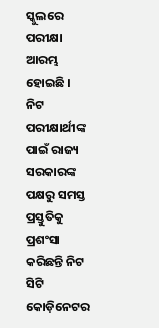ସ୍କୁଲରେ ପରୀକ୍ଷା ଆରମ୍ଭ ହୋଇଛି ।
ନିଟ ପରୀକ୍ଷାର୍ଥୀଙ୍କ ପାଇଁ ରାଜ୍ୟ ସରକାରଙ୍କ ପକ୍ଷରୁ ସମସ୍ତ ପ୍ରସ୍ତୁତିକୁ ପ୍ରଶଂସା କରିଛନ୍ତି ନିଟ ସିଟି କୋଡ଼ିନେଟର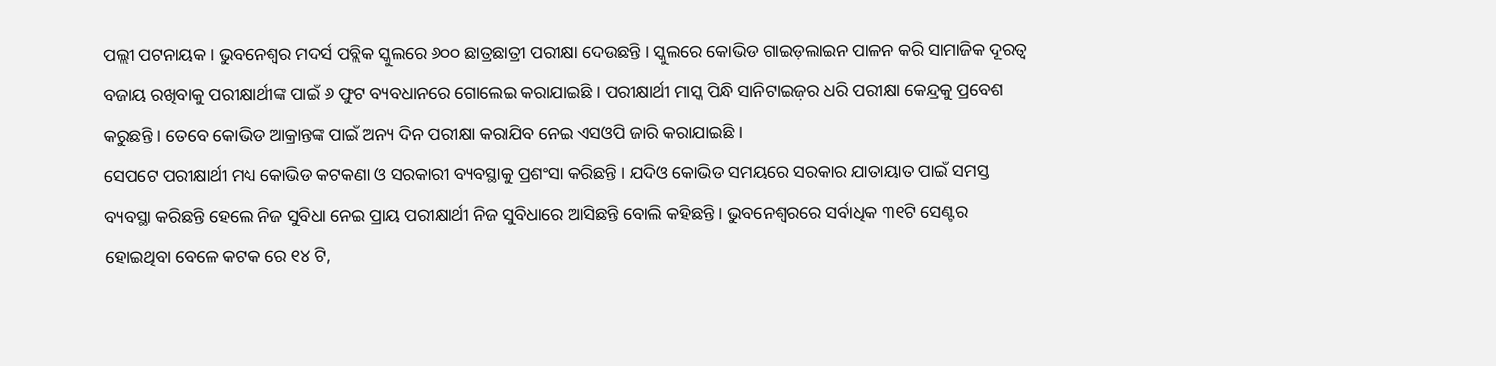ପଲ୍ଲୀ ପଟନାୟକ । ଭୁବନେଶ୍ୱର ମଦର୍ସ ପବ୍ଲିକ ସ୍କୁଲରେ ୬୦୦ ଛାତ୍ରଛାତ୍ରୀ ପରୀକ୍ଷା ଦେଉଛନ୍ତି । ସ୍କୁଲରେ କୋଭିଡ ଗାଇଡ଼ଲାଇନ ପାଳନ କରି ସାମାଜିକ ଦୂରତ୍ୱ ବଜାୟ ରଖିବାକୁ ପରୀକ୍ଷାର୍ଥୀଙ୍କ ପାଇଁ ୬ ଫୁଟ ବ୍ୟବଧାନରେ ଗୋଲେଇ କରାଯାଇଛି । ପରୀକ୍ଷାର୍ଥୀ ମାସ୍କ ପିନ୍ଧି ସାନିଟାଇଜ଼ର ଧରି ପରୀକ୍ଷା କେନ୍ଦ୍ରକୁ ପ୍ରବେଶ କରୁଛନ୍ତି । ତେବେ କୋଭିଡ ଆକ୍ରାନ୍ତଙ୍କ ପାଇଁ ଅନ୍ୟ ଦିନ ପରୀକ୍ଷା କରାଯିବ ନେଇ ଏସଓପି ଜାରି କରାଯାଇଛି ।
ସେପଟେ ପରୀକ୍ଷାର୍ଥୀ ମଧ୍ୟ କୋଭିଡ କଟକଣା ଓ ସରକାରୀ ବ୍ୟବସ୍ଥାକୁ ପ୍ରଶଂସା କରିଛନ୍ତି । ଯଦିଓ କୋଭିଡ ସମୟରେ ସରକାର ଯାତାୟାତ ପାଇଁ ସମସ୍ତ ବ୍ୟବସ୍ଥା କରିଛନ୍ତି ହେଲେ ନିଜ ସୁବିଧା ନେଇ ପ୍ରାୟ ପରୀକ୍ଷାର୍ଥୀ ନିଜ ସୁବିଧାରେ ଆସିଛନ୍ତି ବୋଲି କହିଛନ୍ତି । ଭୁବନେଶ୍ୱରରେ ସର୍ବାଧିକ ୩୧ଟି ସେଣ୍ଟର ହୋଇଥିବା ବେଳେ କଟକ ରେ ୧୪ ଟି,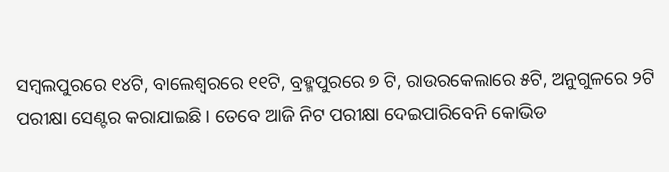ସମ୍ବଲପୁରରେ ୧୪ଟି, ବାଲେଶ୍ୱରରେ ୧୧ଟି, ବ୍ରହ୍ମପୁରରେ ୭ ଟି, ରାଉରକେଲାରେ ୫ଟି, ଅନୁଗୁଳରେ ୨ଟି ପରୀକ୍ଷା ସେଣ୍ଟର କରାଯାଇଛି । ତେବେ ଆଜି ନିଟ ପରୀକ୍ଷା ଦେଇପାରିବେନି କୋଭିଡ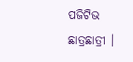ପଜିଟିଭ ଛାତ୍ରଛାତ୍ରୀ ।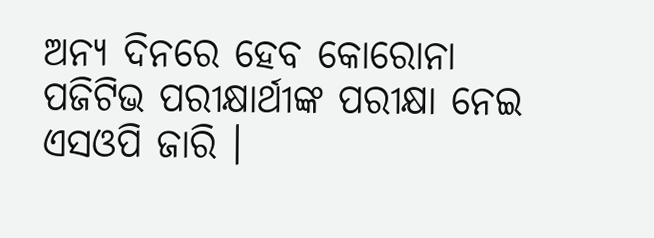ଅନ୍ୟ ଦିନରେ ହେବ କୋରୋନା ପଜିଟିଭ ପରୀକ୍ଷାର୍ଥୀଙ୍କ ପରୀକ୍ଷା ନେଇ ଏସଓପି ଜାରି ।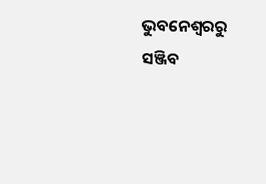ଭୁବନେଶ୍ବରରୁ ସଞ୍ଜିବ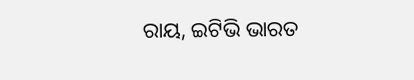ରାୟ, ଇଟିଭି ଭାରତ